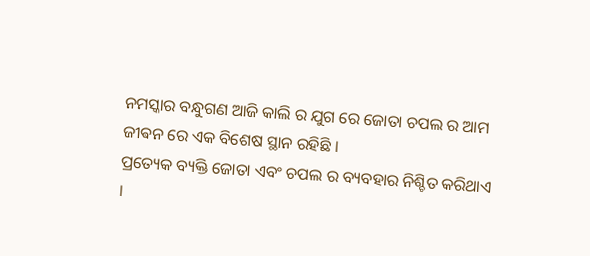ନମସ୍କାର ବନ୍ଧୁଗଣ ଆଜି କାଲି ର ଯୁଗ ରେ ଜୋତା ଚପଲ ର ଆମ ଜୀଵନ ରେ ଏକ ବିଶେଷ ସ୍ଥାନ ରହିଛି ।
ପ୍ରତ୍ୟେକ ବ୍ୟକ୍ତି ଜୋତା ଏବଂ ଚପଲ ର ବ୍ୟବହାର ନିଶ୍ଚିତ କରିଥାଏ ।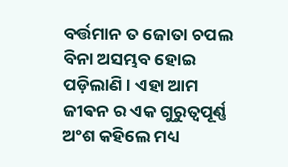ବର୍ତ୍ତମାନ ତ ଜୋତା ଚପଲ ବିନା ଅସମ୍ଭବ ହୋଇ ପଡ଼ିଲାଣି । ଏହା ଆମ ଜୀଵନ ର ଏକ ଗୁରୁତ୍ୱପୂର୍ଣ୍ଣ ଅଂଶ କହିଲେ ମଧ୍ୟ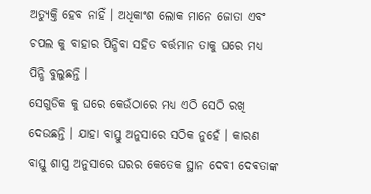ଅତ୍ୟୁକ୍ତି ହେବ ନାହିଁ । ଅଧିକାଂଶ ଲୋକ ମାନେ ଜୋତା ଏବଂ ଚପଲ କୁ ବାହାର ପିନ୍ଧିବା ସହିତ ବର୍ତ୍ତମାନ ତାକୁ ଘରେ ମଧ୍ୟ ପିନ୍ଧି ବୁଲୁଛନ୍ତି ।
ସେଗୁଡିକ କୁ ଘରେ କେଉଁଠାରେ ମଧ୍ୟ ଏଠି ସେଠି ରଖି ଦେଉଛନ୍ତି । ଯାହା ବାସ୍ତୁ ଅନୁସାରେ ସଠିକ ନୁହେଁ । କାରଣ ବାସ୍ତୁ ଶାସ୍ତ୍ର ଅନୁସାରେ ଘରର କେତେକ ସ୍ଥାନ ଦେବୀ ଦେଵତାଙ୍କ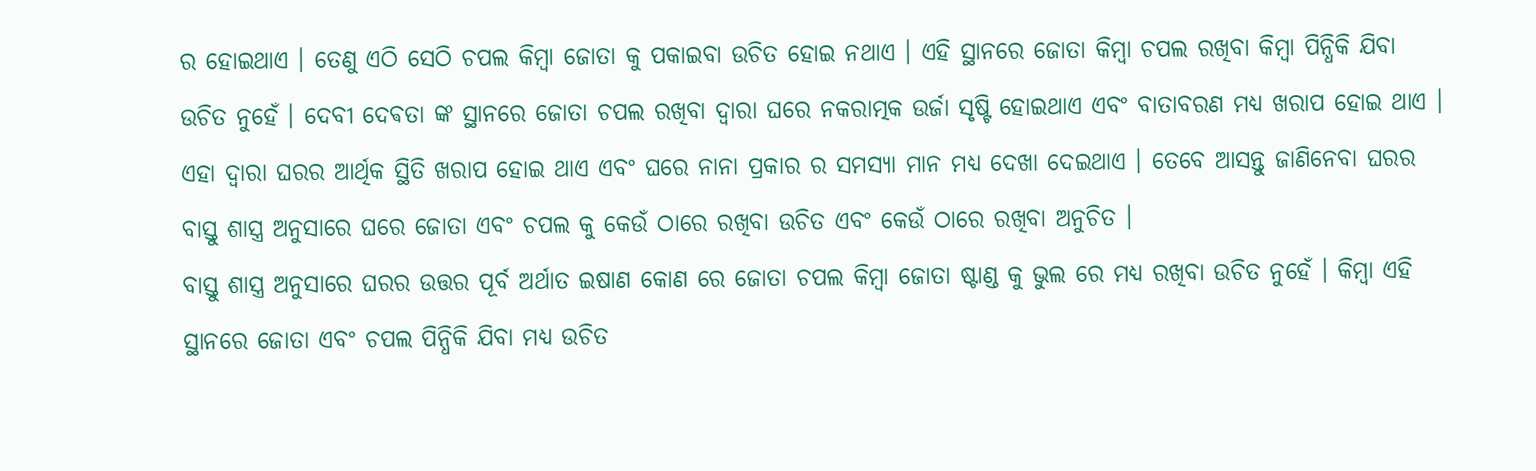ର ହୋଇଥାଏ । ତେଣୁ ଏଠି ସେଠି ଚପଲ କିମ୍ବା ଜୋତା କୁ ପକାଇବା ଉଚିତ ହୋଇ ନଥାଏ । ଏହି ସ୍ଥାନରେ ଜୋତା କିମ୍ବା ଚପଲ ରଖିବା କିମ୍ବା ପିନ୍ଧିକି ଯିବା ଉଚିତ ନୁହେଁ । ଦେବୀ ଦେଵତା ଙ୍କ ସ୍ଥାନରେ ଜୋତା ଚପଲ ରଖିବା ଦ୍ୱାରା ଘରେ ନକରାତ୍ମକ ଉର୍ଜା ସୃଷ୍ଟି ହୋଇଥାଏ ଏବଂ ବାତାବରଣ ମଧ୍ୟ ଖରାପ ହୋଇ ଥାଏ ।
ଏହା ଦ୍ୱାରା ଘରର ଆର୍ଥିକ ସ୍ଥିତି ଖରାପ ହୋଇ ଥାଏ ଏବଂ ଘରେ ନାନା ପ୍ରକାର ର ସମସ୍ୟା ମାନ ମଧ୍ୟ ଦେଖା ଦେଇଥାଏ । ତେବେ ଆସନ୍ତୁ ଜାଣିନେବା ଘରର ବାସ୍ତୁ ଶାସ୍ତ୍ର ଅନୁସାରେ ଘରେ ଜୋତା ଏବଂ ଚପଲ କୁ କେଉଁ ଠାରେ ରଖିବା ଉଚିତ ଏବଂ କେଉଁ ଠାରେ ରଖିବା ଅନୁଚିତ ।
ବାସ୍ତୁ ଶାସ୍ତ୍ର ଅନୁସାରେ ଘରର ଉତ୍ତର ପୂର୍ବ ଅର୍ଥାତ ଇଷାଣ କୋଣ ରେ ଜୋତା ଚପଲ କିମ୍ବା ଜୋତା ଷ୍ଟାଣ୍ଡ କୁ ଭୁଲ ରେ ମଧ୍ୟ ରଖିବା ଉଚିତ ନୁହେଁ । କିମ୍ବା ଏହି ସ୍ଥାନରେ ଜୋତା ଏବଂ ଚପଲ ପିନ୍ଧିକି ଯିବା ମଧ୍ୟ ଉଚିତ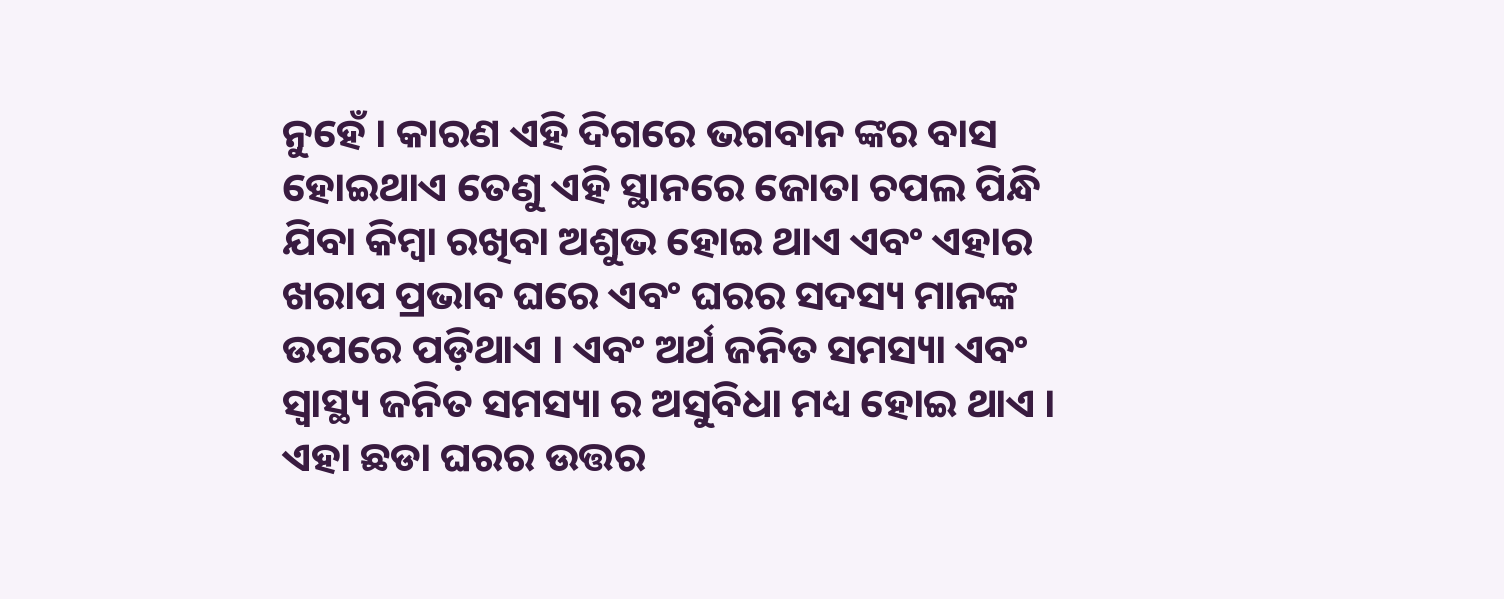ନୁହେଁ । କାରଣ ଏହି ଦିଗରେ ଭଗବାନ ଙ୍କର ବାସ ହୋଇଥାଏ ତେଣୁ ଏହି ସ୍ଥାନରେ ଜୋତା ଚପଲ ପିନ୍ଧି ଯିବା କିମ୍ବା ରଖିବା ଅଶୁଭ ହୋଇ ଥାଏ ଏବଂ ଏହାର ଖରାପ ପ୍ରଭାବ ଘରେ ଏବଂ ଘରର ସଦସ୍ୟ ମାନଙ୍କ ଉପରେ ପଡ଼ିଥାଏ । ଏବଂ ଅର୍ଥ ଜନିତ ସମସ୍ୟା ଏବଂ ସ୍ୱାସ୍ଥ୍ୟ ଜନିତ ସମସ୍ୟା ର ଅସୁବିଧା ମଧ୍ୟ ହୋଇ ଥାଏ ।
ଏହା ଛଡା ଘରର ଉତ୍ତର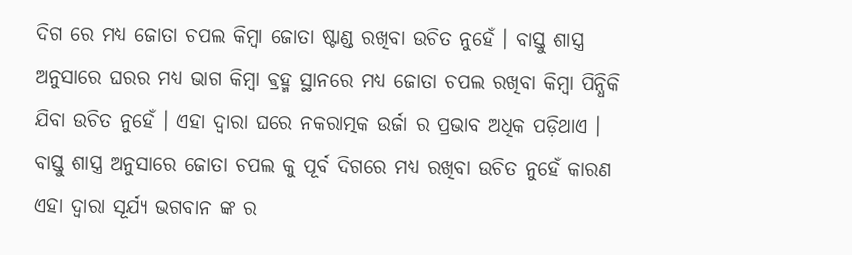ଦିଗ ରେ ମଧ୍ୟ ଜୋତା ଚପଲ କିମ୍ବା ଜୋତା ଷ୍ଟାଣ୍ଡ ରଖିବା ଉଚିତ ନୁହେଁ । ବାସ୍ତୁ ଶାସ୍ତ୍ର ଅନୁସାରେ ଘରର ମଧ୍ୟ ଭାଗ କିମ୍ବା ଵ୍ରହ୍ମ ସ୍ଥାନରେ ମଧ୍ୟ ଜୋତା ଚପଲ ରଖିବା କିମ୍ବା ପିନ୍ଧିକି ଯିବା ଉଚିତ ନୁହେଁ । ଏହା ଦ୍ୱାରା ଘରେ ନକରାତ୍ମକ ଉର୍ଜା ର ପ୍ରଭାବ ଅଧିକ ପଡ଼ିଥାଏ । ବାସ୍ତୁ ଶାସ୍ତ୍ର ଅନୁସାରେ ଜୋତା ଚପଲ କୁ ପୂର୍ବ ଦିଗରେ ମଧ୍ୟ ରଖିବା ଉଚିତ ନୁହେଁ କାରଣ ଏହା ଦ୍ୱାରା ସୂର୍ଯ୍ୟ ଭଗବାନ ଙ୍କ ର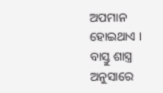ଅପମାନ ହୋଇଥାଏ ।
ବାସ୍ତୁ ଶାସ୍ତ୍ର ଅନୁସାରେ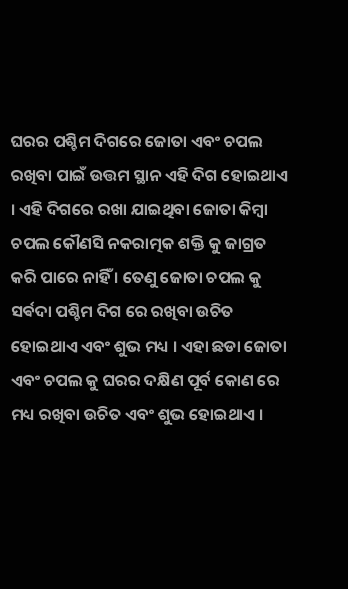ଘରର ପଶ୍ଚିମ ଦିଗରେ ଜୋତା ଏବଂ ଚପଲ ରଖିବା ପାଇଁ ଉତ୍ତମ ସ୍ଥାନ ଏହି ଦିଗ ହୋଇଥାଏ । ଏହି ଦିଗରେ ରଖା ଯାଇଥିବା ଜୋତା କିମ୍ବା ଚପଲ କୌଣସି ନକରାତ୍ମକ ଶକ୍ତି କୁ ଜାଗ୍ରତ କରି ପାରେ ନାହିଁ । ତେଣୁ ଜୋତା ଚପଲ କୁ ସର୍ଵଦା ପଶ୍ଚିମ ଦିଗ ରେ ରଖିବା ଉଚିତ ହୋଇଥାଏ ଏବଂ ଶୁଭ ମଧ୍ୟ । ଏହା ଛଡା ଜୋତା ଏବଂ ଚପଲ କୁ ଘରର ଦକ୍ଷିଣ ପୂର୍ବ କୋଣ ରେ ମଧ୍ୟ ରଖିବା ଉଚିତ ଏବଂ ଶୁଭ ହୋଇଥାଏ ।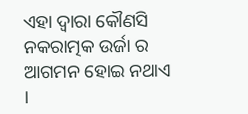ଏହା ଦ୍ୱାରା କୌଣସି ନକରାତ୍ମକ ଉର୍ଜା ର ଆଗମନ ହୋଇ ନଥାଏ ।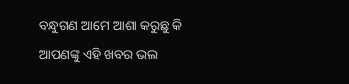ବନ୍ଧୁଗଣ ଆମେ ଆଶା କରୁଛୁ କି ଆପଣଙ୍କୁ ଏହି ଖବର ଭଲ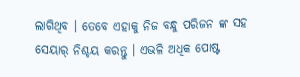ଲାଗିଥିବ । ତେବେ ଏହାକୁ ନିଜ ବନ୍ଧୁ ପରିଜନ ଙ୍କ ସହ ସେୟାର୍ ନିଶ୍ଚୟ କରନ୍ତୁ । ଏଭଳି ଅଧିକ ପୋଷ୍ଟ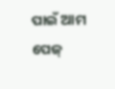ପାଇଁ ଆମ ପେଜ୍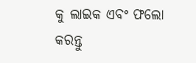କୁ ଲାଇକ ଏବଂ ଫଲୋ କରନ୍ତୁ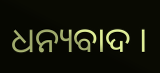ଧନ୍ୟବାଦ ।